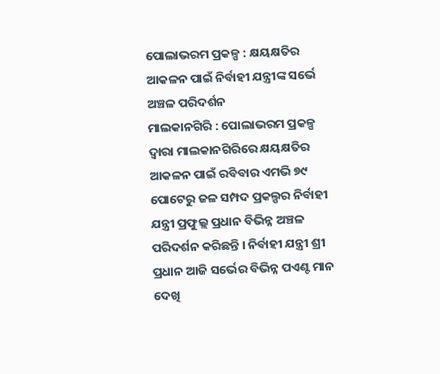ପୋଲାଭରମ ପ୍ରକଳ୍ପ : କ୍ଷୟକ୍ଷତିର ଆକଳନ ପାଇଁ ନିର୍ବାହୀ ଯନ୍ତ୍ରୀଙ୍କ ସର୍ଭେ ଅଞ୍ଚଳ ପରିଦର୍ଶନ
ମାଲକାନଗିରି : ପୋଲାଭରମ ପ୍ରକଳ୍ପ ଦ୍ୱାରା ମାଲକାନଗିରିରେ କ୍ଷୟକ୍ଷତିର ଆକଳନ ପାଇଁ ରବିବାର ଏମଭି ୭୯ ପୋଟେରୁ ଜଳ ସମ୍ପଦ ପ୍ରକଲ୍ପର ନିର୍ବାହୀ ଯନ୍ତ୍ରୀ ପ୍ରଫୁଲ୍ଲ ପ୍ରଧାନ ବିଭିନ୍ନ ଅଞ୍ଚଳ ପରିଦର୍ଶନ କରିଛନ୍ତି । ନିର୍ବାହୀ ଯନ୍ତ୍ରୀ ଶ୍ରୀ ପ୍ରଧାନ ଆଜି ସର୍ଭେର ବିଭିନ୍ନ ପଏଣ୍ଟ ମାନ ଦେଖି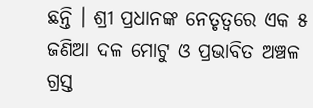ଛନ୍ତି । ଶ୍ରୀ ପ୍ରଧାନଙ୍କ ନେତୃତ୍ବରେ ଏକ ୫ ଜଣିଆ ଦଳ ମୋଟୁ ଓ ପ୍ରଭାବିତ ଅଞ୍ଚଳ ଗ୍ରସ୍ତ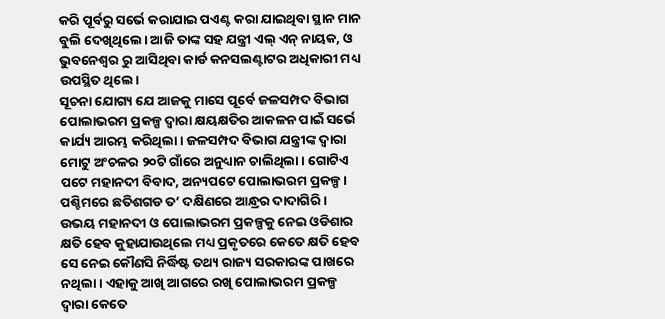କରି ପୂର୍ବରୁ ସର୍ଭେ କରାଯାଇ ପଏଣ୍ଟ କରା ଯାଇଥିବା ସ୍ଥାନ ମାନ ବୁଲି ଦେଖିଥିଲେ। ଆଜି ତାଙ୍କ ସହ ଯନ୍ତ୍ରୀ ଏଲ୍ ଏନ୍ ନାୟକ, ଓ ଭୁବନେଶ୍ଵର ରୁ ଆସିଥିବା କାର୍ଡ କନସଲଣ୍ଟାଟର ଅଧିକାରୀ ମଧ୍ୟ ଉପସ୍ଥିତ ଥିଲେ।
ସୂଚନା ଯୋଗ୍ୟ ଯେ ଆଜକୁ ମାସେ ପୂର୍ବେ ଜଳସମ୍ପଦ ବିଭାଗ ପୋଲାଭରମ ପ୍ରକଳ୍ପ ଦ୍ୱାରା କ୍ଷୟକ୍ଷତିର ଆକଳନ ପାଇଁ ସର୍ଭେ କାର୍ଯ୍ୟ ଆରମ୍ଭ କରିଥିଲା। ଜଳସମ୍ପଦ ବିଭାଗ ଯନ୍ତ୍ରୀଙ୍କ ଦ୍ୱାରା ମୋଟୁ ଅଂଚଳର ୨୦ଟି ଗାଁରେ ଅନୁଧ୍ୟାନ ଚାଲିଥିଲା । ଗୋଟିଏ ପଟେ ମହାନଦୀ ବିବାଦ, ଅନ୍ୟପଟେ ପୋଲାଭରମ ପ୍ରକଳ୍ପ । ପଶ୍ଚିମରେ ଛତିଶଗଡ ତ’ ଦକ୍ଷିଣରେ ଆନ୍ଧ୍ରର ଦାଦାଗିରି । ଉଭୟ ମହାନଦୀ ଓ ପୋଲାଭରମ ପ୍ରକଳ୍ପକୁ ନେଇ ଓଡିଶାର କ୍ଷତି ହେବ କୁହାଯାଉଥିଲେ ମଧ୍ୟ ପ୍ରକୃତରେ କେତେ କ୍ଷତି ହେବ ସେ ନେଇ କୌଣସି ନିର୍ଦ୍ଧିଷ୍ଟ ତଥ୍ୟ ରାଜ୍ୟ ସରକାରଙ୍କ ପାଖରେ ନଥିଲା । ଏହାକୁ ଆଖି ଆଗରେ ରଖି ପୋଲାଭରମ ପ୍ରକଳ୍ପ ଦ୍ୱାରା କେତେ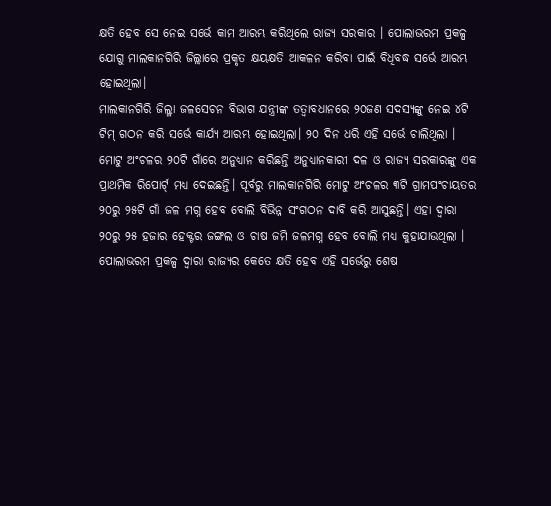କ୍ଷତି ହେବ ସେ ନେଇ ସର୍ଭେ କାମ ଆରମ୍ଭ କରିଥିଲେ ରାଜ୍ୟ ସରକାର । ପୋଲାଭରମ ପ୍ରକଳ୍ପ ଯୋଗୁ ମାଲକାନଗିରି ଜିଲ୍ଲାରେ ପ୍ରକୃତ କ୍ଷୟକ୍ଷତି ଆକଳନ କରିବା ପାଇଁ ବିଧିବଦ୍ଧ ସର୍ଭେ ଆରମ୍ଭ ହୋଇଥିଲା।
ମାଲକାନଗିରି ଜିଲ୍ଳା ଜଳସେଚନ ବିଭାଗ ଯନ୍ତ୍ରୀଙ୍କ ତତ୍ୱାବଧାନରେ ୨୦ଜଣ ସଦସ୍ୟଙ୍କୁ ନେଇ ୪ଟି ଟିମ୍ ଗଠନ କରି ସର୍ଭେ କାର୍ଯ୍ୟ ଆରମ୍ଭ ହୋଇଥିଲା। ୨୦ ଦିନ ଧରି ଏହି ସର୍ଭେ ଚାଲିଥିଲା । ମୋଟୁ ଅଂଚଳର ୨୦ଟି ଗାଁରେ ଅନୁଧ୍ୟାନ କରିଛନ୍ତି ଅନୁଧ୍ୟାନକାରୀ ଦଳ ଓ ରାଜ୍ୟ ସରକାରଙ୍କୁ ଏକ ପ୍ରାଥମିକ ରିପୋର୍ଟ୍ ମଧ୍ୟ ଦେଇଛନ୍ତି। ପୂର୍ବରୁ ମାଲକାନଗିରି ମୋଟୁ ଅଂଚଳର ୩ଟି ଗ୍ରାମପଂଚାୟତର ୨୦ରୁ ୨୫ଟି ଗାଁ ଜଳ ମଗ୍ନ ହେବ ବୋଲି ବିଭିନ୍ନ ସଂଗଠନ ଦାବି କରି ଆସୁଛନ୍ତି। ଏହା ଦ୍ୱାରା ୨୦ରୁ ୨୫ ହଜାର ହେକ୍ଟର ଜଙ୍ଗଲ ଓ ଚାଷ ଜମି ଜଳମଗ୍ନ ହେବ ବୋଲି ମଧ୍ୟ କୁହାଯାଉଥିଲା । ପୋଲାଭରମ ପ୍ରକଳ୍ପ ଦ୍ୱାରା ରାଜ୍ୟର କେତେ କ୍ଷତି ହେବ ଏହି ସର୍ଭେରୁ ଶେଷ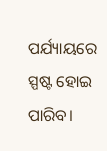ପର୍ଯ୍ୟାୟରେ ସ୍ପଷ୍ଟ ହୋଇ ପାରିବ।